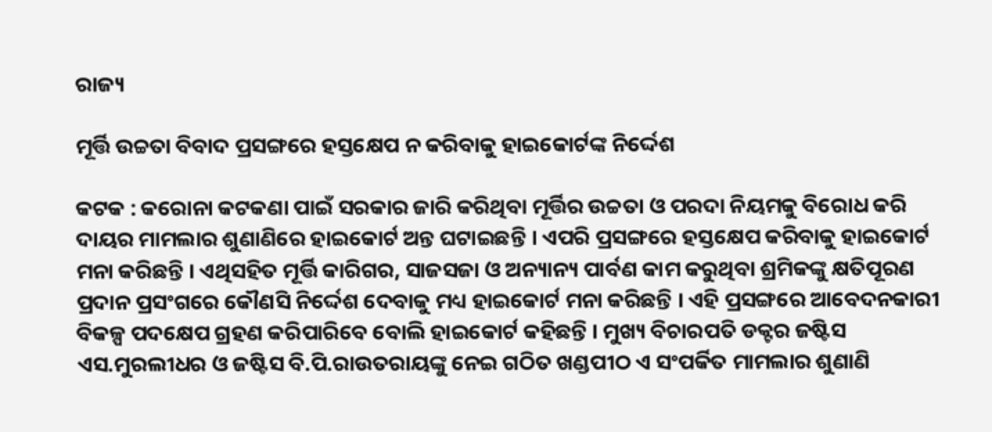ରାଜ୍ୟ

ମୂର୍ତ୍ତି ଉଚ୍ଚତା ବିବାଦ ପ୍ରସଙ୍ଗରେ ହସ୍ତକ୍ଷେପ ନ କରିବାକୁ ହାଇକୋର୍ଟଙ୍କ ନିର୍ଦ୍ଦେଶ

କଟକ : କରୋନା କଟକଣା ପାଇଁ ସରକାର ଜାରି କରିଥିବା ମୂର୍ତ୍ତିର ଉଚ୍ଚତା ଓ ପରଦା ନିୟମକୁ ବିରୋଧ କରି ଦାୟର ମାମଲାର ଶୁଣାଣିରେ ହାଇକୋର୍ଟ ଅନ୍ତ ଘଟାଇଛନ୍ତି । ଏପରି ପ୍ରସଙ୍ଗରେ ହସ୍ତକ୍ଷେପ କରିବାକୁ ହାଇକୋର୍ଟ ମନା କରିଛନ୍ତି । ଏଥିସହିତ ମୂର୍ତ୍ତି କାରିଗର, ସାଜସଜା ଓ ଅନ୍ୟାନ୍ୟ ପାର୍ବଣ କାମ କରୁଥିବା ଶ୍ରମିକଙ୍କୁ କ୍ଷତିପୂରଣ ପ୍ରଦାନ ପ୍ରସଂଗରେ କୌଣସି ନିର୍ଦ୍ଦେଶ ଦେବାକୁ ମଧ୍ୟ ହାଇକୋର୍ଟ ମନା କରିଛନ୍ତି । ଏହି ପ୍ରସଙ୍ଗରେ ଆବେଦନକାରୀ ବିକଳ୍ପ ପଦକ୍ଷେପ ଗ୍ରହଣ କରିପାରିବେ ବୋଲି ହାଇକୋର୍ଟ କହିଛନ୍ତି । ମୁଖ୍ୟ ବିଚାରପତି ଡକ୍ଟର ଜଷ୍ଟିସ ଏସ.ମୁରଲୀଧର ଓ ଜଷ୍ଟିସ ବି.ପି.ରାଉତରାୟଙ୍କୁ ନେଇ ଗଠିତ ଖଣ୍ଡପୀଠ ଏ ସଂପର୍କିତ ମାମଲାର ଶୁଣାଣି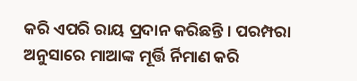କରି ଏପରି ରାୟ ପ୍ରଦାନ କରିଛନ୍ତି । ପରମ୍ପରା ଅନୁସାରେ ମାଆଙ୍କ ମୂର୍ତ୍ତି ର୍ନିମାଣ କରି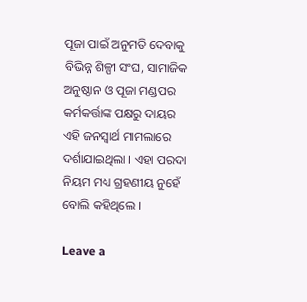ପୂଜା ପାଇଁ ଅନୁମତି ଦେବାକୁ ବିଭିନ୍ନ ଶିଳ୍ପୀ ସଂଘ, ସାମାଜିକ ଅନୁଷ୍ଠାନ ଓ ପୂଜା ମଣ୍ଡପର କର୍ମକର୍ତ୍ତାଙ୍କ ପକ୍ଷରୁ ଦାୟର ଏହି ଜନସ୍ୱାର୍ଥ ମାମଲାରେ ଦର୍ଶାଯାଇଥିଲା । ଏହା ପରଦା ନିୟମ ମଧ୍ୟ ଗ୍ରହଣୀୟ ନୁହେଁ ବୋଲି କହିଥିଲେ ।

Leave a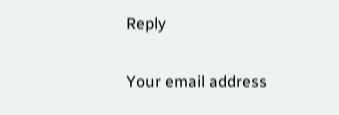Reply

Your email address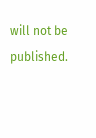will not be published.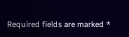Required fields are marked *